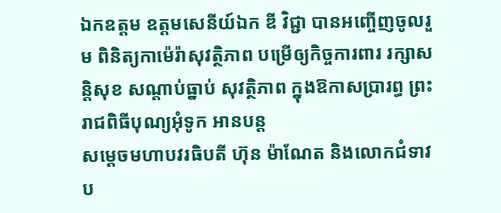ឯកឧត្តម ឧត្តមសេនីយ៍ឯក ឌី វិជ្ជា បានអញ្ចើញចូលរួម ពិនិត្យកាម៉េរ៉ាសុវត្ថិភាព បម្រើឲ្យកិច្ចការពារ រក្សាសន្តិសុខ សណ្តាប់ធ្នាប់ សុវត្ថិភាព ក្នុងឱកាសប្រារព្ធ ព្រះរាជពិធីបុណ្យអុំទូក អានបន្ត
សម្ដេចមហាបវរធិបតី ហ៊ុន ម៉ាណែត និងលោកជំទាវប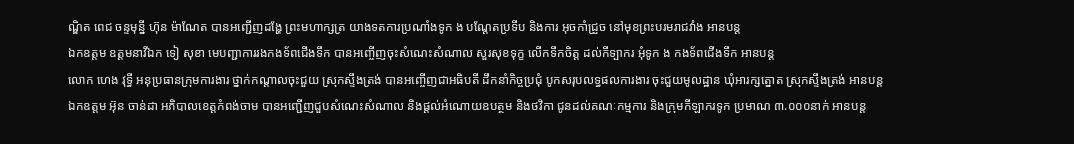ណ្ឌិត ពេជ ចន្ទមុន្នី ហ៊ុន ម៉ាណែត បានអញ្ជើញដង្ហែ ព្រះមហាក្សត្រ យាងទតការប្រណាំងទូក ង បណ្តែតប្រទីប និងការ អុចកាំជ្រួច នៅមុខព្រះបរមរាជវាំង អានបន្ត
ឯកឧត្តម ឧត្តមនាវីឯក ទៀ សុខា មេបញ្ជាការរងកងទ័ពជើងទឹក បានអញ្ចើញចុះសំណេះសំណាល សួរសុខទុក្ខ លើកទឹកចិត្ត ដល់កីទ្បាករ អុំទូក ង កងទ័ពជើងទឹក អានបន្ត
លោក ហេង វុទ្ធី អនុប្រធានក្រុមការងារ ថ្នាក់កណ្តាលចុះជួយ ស្រុកស្ទឹងត្រង់ បានអញ្ចើញជាអធិបតី ដឹកនាំកិច្ចប្រជុំ បូកសរុបលទ្ធផលការងារ ចុះជួយមូលដ្ឋាន ឃុំអារក្សត្នោត ស្រុកស្ទឹងត្រង់ អានបន្ត
ឯកឧត្តម អ៊ុន ចាន់ដា អភិបាលខេត្តកំពង់ចាម បានអញ្ជើញជួបសំណេះសំណាល និងផ្ដល់អំណោយឧបត្ថម និងថវិកា ជូនដល់គណៈកម្មការ និងក្រុមកីឡាករទូក ប្រមាណ ៣.០០០នាក់ អានបន្ត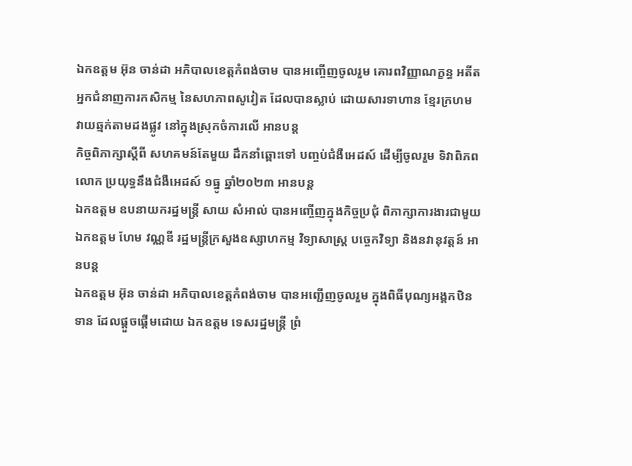ឯកឧត្តម អ៊ុន ចាន់ដា អភិបាលខេត្តកំពង់ចាម បានអញ្ចើញចូលរួម គោរពវិញ្ញាណក្ខន្ធ អតីតអ្នកជំនាញការកសិកម្ម នៃសហភាពសូវៀត ដែលបានស្លាប់ ដោយសារទាហាន ខ្មែរក្រហម វាយឆ្មក់តាមដងផ្លូវ នៅក្នុងស្រុកចំការលេី អានបន្ត
កិច្ចពិភាក្សាស្តីពី សហគមន៍តែមួយ ដឹកនាំឆ្ពោះទៅ បញ្ចប់ជំងឺអេដស៍ ដើម្បីចូលរួម ទិវាពិភពលោក ប្រយុទ្ធនឹងជំងឺអេដស៍ ១ធ្នូ ឆ្នាំ២០២៣ អានបន្ត
ឯកឧត្តម ឧបនាយករដ្នមន្ត្រី សាយ សំអាល់ បានអញ្ចើញក្នុងកិច្ចប្រជុំ ពិភាក្សាការងារជាមួយ ឯកឧត្តម ហែម វណ្ណឌី រដ្ឋមន្រ្តីក្រសួងឧស្សាហកម្ម វិទ្យាសាស្រ្ត បច្ចេកវិទ្យា និងនវានុវត្តន៍ អានបន្ត
ឯកឧត្តម អ៊ុន ចាន់ដា អភិបាលខេត្តកំពង់ចាម បានអញ្ជើញចូលរួម ក្នុងពិធីបុណ្យអង្គកឋិនទាន ដែលផ្ដួចផ្ដើមដោយ ឯកឧត្តម ទេសរដ្នមន្ត្រី ព្រំ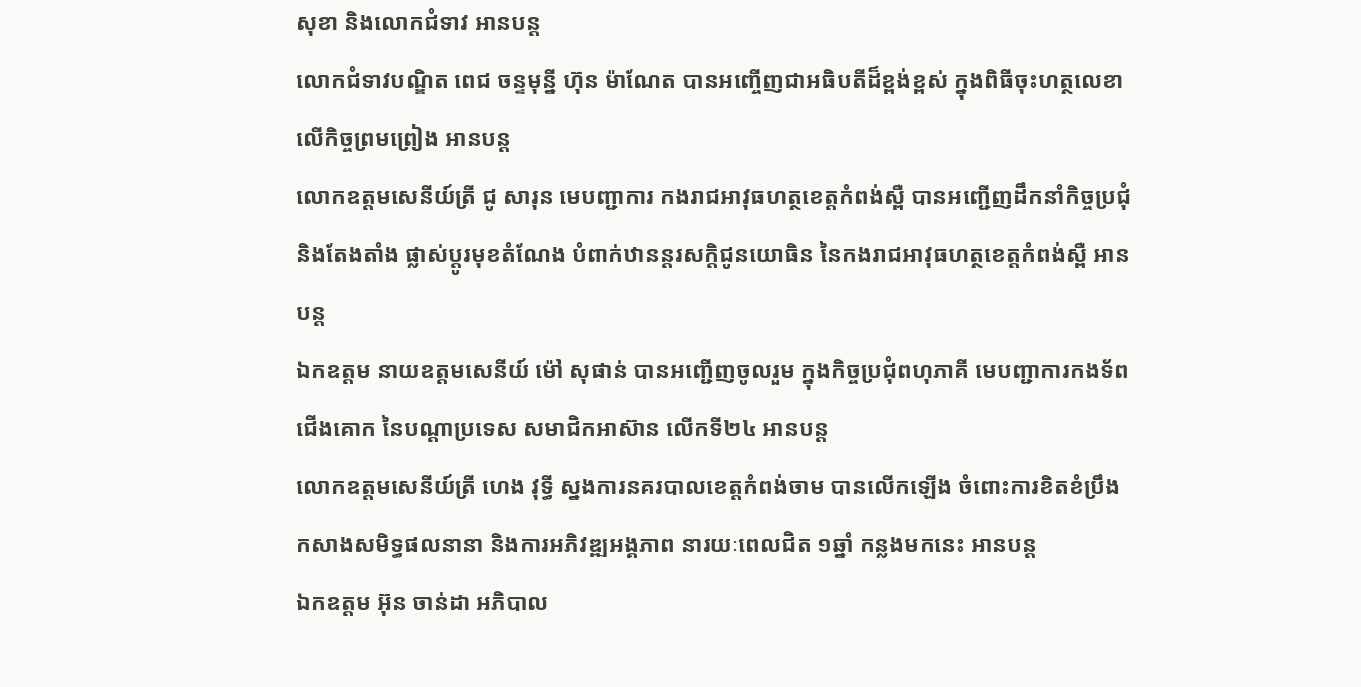សុខា និងលោកជំទាវ អានបន្ត
លោកជំទាវបណ្ឌិត ពេជ ចន្ទមុន្នី ហ៊ុន ម៉ាណែត បានអញ្ចើញជាអធិបតីដ៏ខ្ពង់ខ្ពស់ ក្នុងពិធីចុះហត្ថលេខា លើកិច្ចព្រមព្រៀង អានបន្ត
លោកឧត្តមសេនីយ៍ត្រី ជូ សារុន មេបញ្ជាការ កងរាជអាវុធហត្ថខេត្តកំពង់ស្ពឺ បានអញ្ជើញដឹកនាំកិច្ចប្រជុំ និងតែងតាំង ផ្លាស់ប្តូរមុខតំណែង បំពាក់ឋានន្តរសក្តិជូនយោធិន នៃកងរាជអាវុធហត្ថខេត្តកំពង់ស្ពឺ អានបន្ត
ឯកឧត្តម នាយឧត្តមសេនីយ៍ ម៉ៅ សុផាន់ បានអញ្ជើញចូលរួម ក្នុងកិច្ចប្រជុំពហុភាគី មេបញ្ជាការកងទ័ពជើងគោក នៃបណ្តាប្រទេស សមាជិកអាស៊ាន លើកទី២៤ អានបន្ត
លោកឧត្តមសេនីយ៍ត្រី ហេង វុទ្ធី ស្នងការនគរបាលខេត្តកំពង់ចាម បានលើកឡើង ចំពោះការខិតខំប្រឹង កសាងសមិទ្ធផលនានា និងការអភិវឌ្ឍអង្គភាព នារយៈពេលជិត ១ឆ្នាំ កន្លងមកនេះ អានបន្ត
ឯកឧត្តម អ៊ុន ចាន់ដា អភិបាល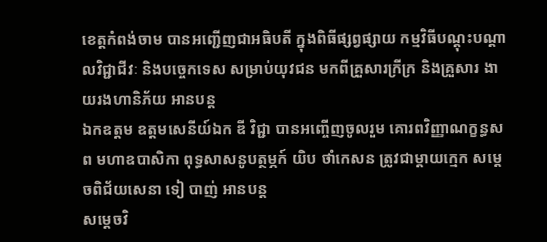ខេត្តកំពង់ចាម បានអញ្ជើញជាអធិបតី ក្នុងពិធីផ្សព្វផ្សាយ កម្មវិធីបណ្តុះបណ្តាលវិជ្ជាជីវៈ និងបច្ចេកទេស សម្រាប់យុវជន មកពីគ្រួសារក្រីក្រ និងគ្រួសារ ងាយរងហានិភ័យ អានបន្ត
ឯកឧត្តម ឧត្តមសេនីយ៍ឯក ឌី វិជ្ជា បានអញ្ចើញចូលរួម គោរពវិញ្ញាណក្ខន្ធសព មហាឧបាសិកា ពុទ្ធសាសនូបត្ថម្ភក៍ យិប ថាំកេសន ត្រូវជាម្តាយក្មេក សម្តេចពិជ័យសេនា ទៀ បាញ់ អានបន្ត
សម្តេចវិ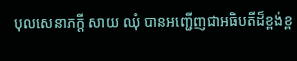បុលសេនាភក្តី សាយ ឈុំ បានអញ្ជើញជាអធិបតីដ៏ខ្ពង់ខ្ព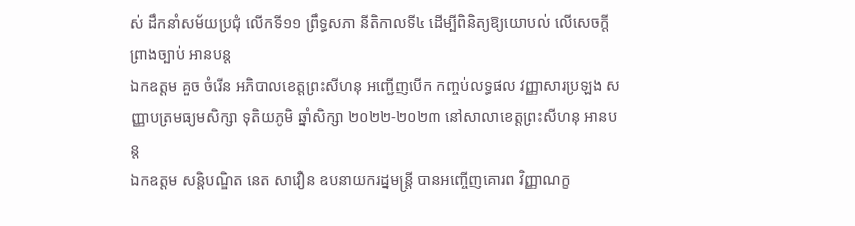ស់ ដឹកនាំសម័យប្រជុំ លើកទី១១ ព្រឹទ្ធសភា នីតិកាលទី៤ ដើម្បីពិនិត្យឱ្យយោបល់ លើសេចក្តីព្រាងច្បាប់ អានបន្ត
ឯកឧត្តម គួច ចំរើន អភិបាលខេត្តព្រះសីហនុ អញ្ជើញបើក កញ្ចប់លទ្ធផល វញ្ញាសារប្រឡង សញ្ញាបត្រមធ្យមសិក្សា ទុតិយភូមិ ឆ្នាំសិក្សា ២០២២-២០២៣ នៅសាលាខេត្តព្រះសីហនុ អានបន្ត
ឯកឧត្តម សន្តិបណ្ឌិត នេត សាវឿន ឧបនាយករដ្នមន្ត្រី បានអញ្ចើញគោរព វិញ្ញាណក្ខ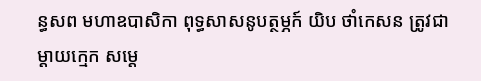ន្ធសព មហាឧបាសិកា ពុទ្ធសាសនូបត្ថម្ភក៍ យិប ថាំកេសន ត្រូវជាម្តាយក្មេក សម្តេ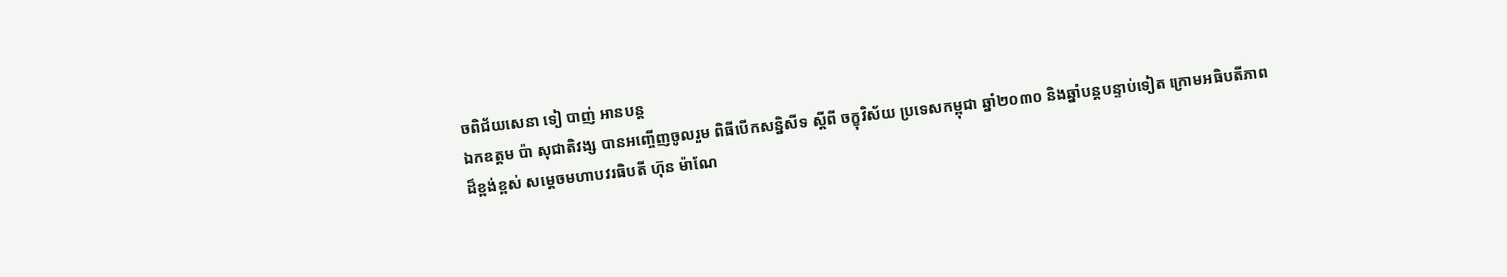ចពិជ័យសេនា ទៀ បាញ់ អានបន្ត
ឯកឧត្តម ប៉ា សុជាតិវង្ស បានអញ្ចើញចូលរួម ពិធីបើកសន្និសីទ ស្តីពី ចក្ខុវិស័យ ប្រទេសកម្ពុជា ឆ្នាំ២០៣០ និងឆ្នាំបន្តបន្ទាប់ទៀត ក្រោមអធិបតីភាពដ៏ខ្ពង់ខ្ពស់ សម្ដេចមហាបវរធិបតី ហ៊ុន ម៉ាណែ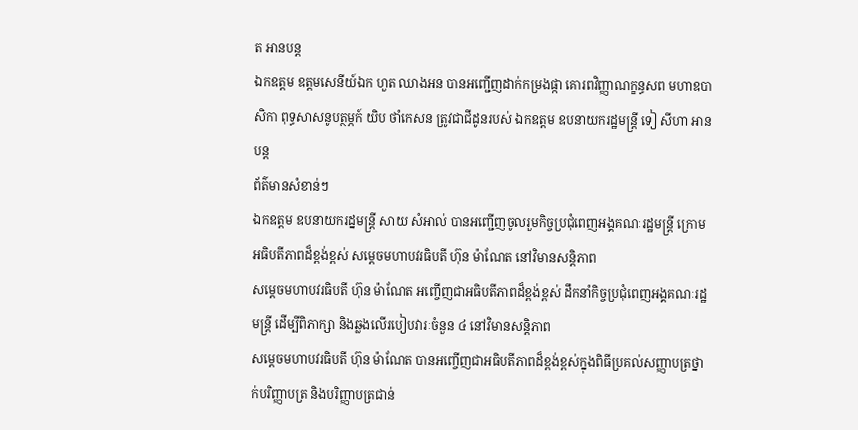ត អានបន្ត
ឯកឧត្តម ឧត្តមសេនីយ៍ឯក ហួត ឈាងអន បានអញ្ជើញដាក់កម្រងផ្កា គោរពវិញ្ញាណក្ខន្ធសព មហាឧបាសិកា ពុទ្ធសាសនូបត្ថម្ភក៍ យិប ថាំកេសន ត្រូវជាជីដូនរបស់ ឯកឧត្ដម ឧបនាយករដ្ឋមន្ត្រី ទៀ សីហា អានបន្ត
ព័ត៌មានសំខាន់ៗ
ឯកឧត្តម ឧបនាយករដ្នមន្ត្រី សាយ សំអាល់ បានអញ្ជើញចូលរួមកិច្ចប្រជុំពេញអង្គគណៈរដ្ឋមន្រ្តី ក្រោមអធិបតីភាពដ៏ខ្ពង់ខ្ពស់ សម្តេចមហាបវរធិបតី ហ៊ុន ម៉ាណែត នៅវិមានសន្តិភាព
សម្ដេចមហាបវរធិបតី ហ៊ុន ម៉ាណែត អញ្ចើញជាអធិបតីភាពដ៏ខ្ពង់ខ្ពស់ ដឹកនាំកិច្ចប្រជុំពេញអង្គគណៈរដ្ឋមន្រ្តី ដើម្បីពិភាក្សា និងឆ្លងលើរបៀបវារៈចំនួន ៤ នៅវិមានសន្តិភាព
សម្ដេចមហាបវរធិបតី ហ៊ុន ម៉ាណែត បានអញ្ចើញជាអធិបតីភាពដ៏ខ្ពង់ខ្ពស់ក្នុងពិធីប្រគល់សញ្ញាបត្រថ្នាក់បរិញ្ញាបត្រ និងបរិញ្ញាបត្រជាន់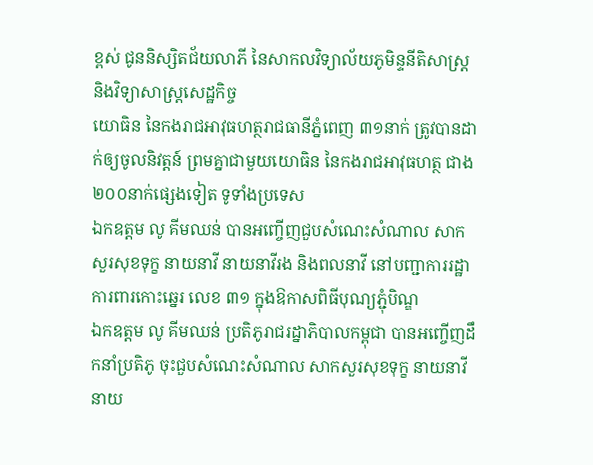ខ្ពស់ ជូននិស្សិតជ័យលាភី នៃសាកលវិទ្យាល័យភូមិន្ទនីតិសាស្រ្ត និងវិទ្យាសាស្រ្តសេដ្ឋកិច្ច
យោធិន នៃកងរាជអាវុធហត្ថរាជធានីភ្នំពេញ ៣១នាក់ ត្រូវបានដាក់ឲ្យចូលនិវត្តន៍ ព្រមគ្នាជាមួយយោធិន នៃកងរាជអាវុធហត្ថ ជាង២០០នាក់ផ្សេងទៀត ទូទាំងប្រទេស
ឯកឧត្តម លូ គីមឈន់ បានអញ្ចើញជួបសំណេះសំណាល សាកសួរសុខទុក្ខ នាយនាវី នាយនាវីរង និងពលនាវី នៅបញ្ជាការរដ្ឋាការពារកោះឆ្នេរ លេខ ៣១ ក្នុងឱកាសពិធីបុណ្យភ្ជុំបិណ្ឌ
ឯកឧត្តម លូ គីមឈន់ ប្រតិភូរាជរដ្នាភិបាលកម្ពុជា បានអញ្ចើញដឹកនាំប្រតិភូ ចុះជួបសំណេះសំណាល សាកសួរសុខទុក្ខ នាយនាវី នាយ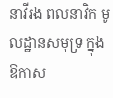នាវីរង ពលនាវិក មូលដ្ឋានសមុទ្រ ក្នុងឱកាស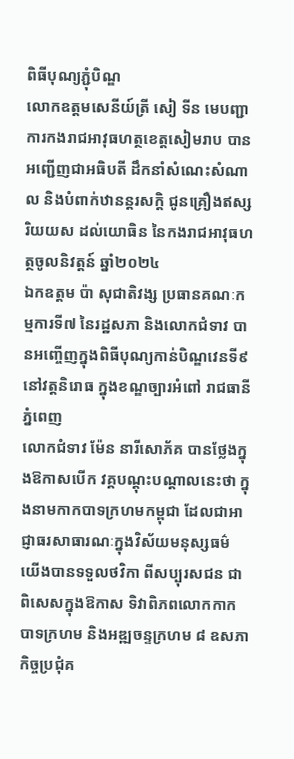ពិធីបុណ្យភ្ជុំបិណ្ឌ
លោកឧត្តមសេនីយ៍ត្រី សៀ ទីន មេបញ្ជាការកងរាជអាវុធហត្ថខេត្តសៀមរាប បានអញ្ជើញជាអធិបតី ដឹកនាំសំណេះសំណាល និងបំពាក់ឋានន្តរសក្ដិ ជូនគ្រឿងឥស្សរិយយស ដល់យោធិន នៃកងរាជអាវុធហត្ថចូលនិវត្តន៍ ឆ្នាំ២០២៤
ឯកឧត្តម ប៉ា សុជាតិវង្ស ប្រធានគណៈកម្មការទី៧ នៃរដ្ឋសភា និងលោកជំទាវ បានអញ្ចើញក្នុងពិធីបុណ្យកាន់បិណ្ឌវេនទី៩ នៅវត្តនិរោធ ក្នុងខណ្ឌច្បារអំពៅ រាជធានីភ្នំពេញ
លោកជំទាវ ម៉ែន នារីសោភ័គ បានថ្លែងក្នុងឱកាសបើក វគ្គបណ្តុះបណ្តាលនេះថា ក្នុងនាមកាកបាទក្រហមកម្ពុជា ដែលជាអាជ្ញាធរសាធារណៈក្នុងវិស័យមនុស្សធម៌ យើងបានទទួលថវិកា ពីសប្បុរសជន ជាពិសេសក្នុងឱកាស ទិវាពិភពលោកកាកបាទក្រហម និងអឌ្ឍចន្ទក្រហម ៨ ឧសភា
កិច្ចប្រជុំគ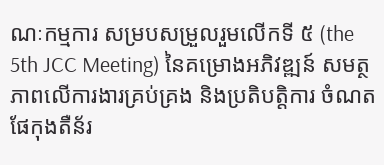ណៈកម្មការ សម្របសម្រួលរួមលើកទី ៥ (the 5th JCC Meeting) នៃគម្រោងអភិវឌ្ឍន៍ សមត្ថភាពលើការងារគ្រប់គ្រង និងប្រតិបត្តិការ ចំណតផែកុងតឺន័រ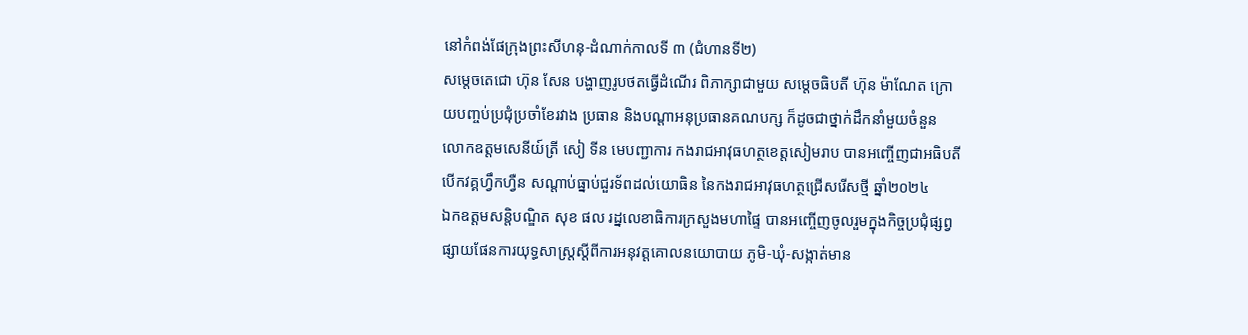នៅកំពង់ផែក្រុងព្រះសីហនុ-ដំណាក់កាលទី ៣ (ជំហានទី២)
សម្តេចតេជោ ហ៊ុន សែន បង្ហាញរូបថតធ្វើដំណើរ ពិភាក្សាជាមួយ សម្តេចធិបតី ហ៊ុន ម៉ាណែត ក្រោយបញ្ចប់ប្រជុំប្រចាំខែរវាង ប្រធាន និងបណ្តាអនុប្រធានគណបក្ស ក៏ដូចជាថ្នាក់ដឹកនាំមួយចំនួន
លោកឧត្តមសេនីយ៍ត្រី សៀ ទីន មេបញ្ជាការ កងរាជអាវុធហត្ថខេត្តសៀមរាប បានអញ្ចើញជាអធិបតីបើកវគ្គហ្វឹកហ្វឺន សណ្ដាប់ធ្នាប់ជួរទ័ពដល់យោធិន នៃកងរាជអាវុធហត្ថជ្រើសរើសថ្មី ឆ្នាំ២០២៤
ឯកឧត្ដមសន្តិបណ្ឌិត សុខ ផល រដ្នលេខាធិការក្រសួងមហាផ្ទៃ បានអញ្ចើញចូលរួមក្នុងកិច្ចប្រជុំផ្សព្វផ្សាយផែនការយុទ្ធសាស្រ្តស្តីពីការអនុវត្តគោលនយោបាយ ភូមិ-ឃុំ-សង្កាត់មាន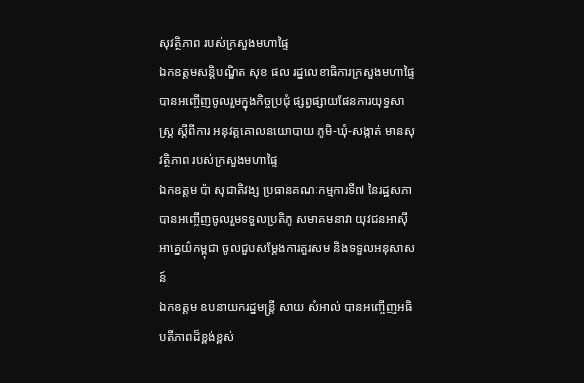សុវត្ថិភាព របស់ក្រសួងមហាផ្ទៃ
ឯកឧត្ដមសន្តិបណ្ឌិត សុខ ផល រដ្នលេខាធិការក្រសួងមហាផ្ទៃ បានអញ្ចើញចូលរួមក្នុងកិច្ចប្រជុំ ផ្សព្វផ្សាយផែនការយុទ្ធសាស្រ្ត ស្តីពីការ អនុវត្តគោលនយោបាយ ភូមិ-ឃុំ-សង្កាត់ មានសុវត្ថិភាព របស់ក្រសួងមហាផ្ទៃ
ឯកឧត្តម ប៉ា សុជាតិវង្ស ប្រធានគណៈកម្មការទី៧ នៃរដ្ឋសភា បានអញ្ចើញចូលរួមទទួលប្រតិភូ សមាគមនាវា យុវជនអាស៊ីអាគ្នេយ៌កម្ពុជា ចូលជួបសម្តែងការគួរសម និងទទួលអនុសាសន៍
ឯកឧត្តម ឧបនាយករដ្នមន្ត្រី សាយ សំអាល់ បានអញ្ចើញអធិបតីភាពដ៏ខ្ពង់ខ្ពស់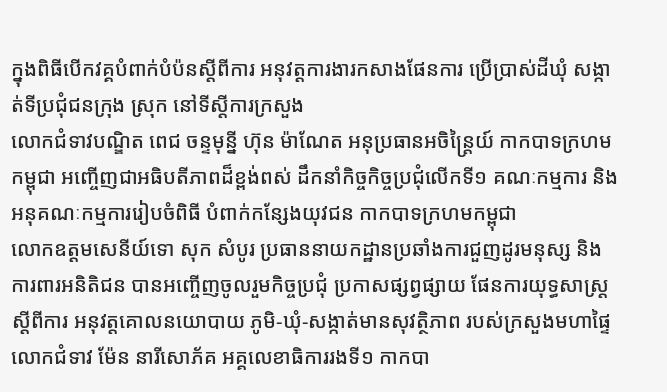ក្នុងពិធីបើកវគ្គបំពាក់បំប៉នស្តីពីការ អនុវត្តការងារកសាងផែនការ ប្រើប្រាស់ដីឃុំ សង្កាត់ទីប្រជុំជនក្រុង ស្រុក នៅទីស្តីការក្រសួង
លោកជំទាវបណ្ឌិត ពេជ ចន្ទមុន្នី ហ៊ុន ម៉ាណែត អនុប្រធានអចិន្ត្រៃយ៍ កាកបាទក្រហមកម្ពុជា អញ្ចើញជាអធិបតីភាពដ៏ខ្ពង់ពស់ ដឹកនាំកិច្ចកិច្ចប្រជុំលើកទី១ គណៈកម្មការ និងអនុគណៈកម្មការរៀបចំពិធី បំពាក់កន្សែងយុវជន កាកបាទក្រហមកម្ពុជា
លោកឧត្តមសេនីយ៍ទោ សុក សំបូរ ប្រធាននាយកដ្ឋានប្រឆាំងការជួញដូរមនុស្ស និងការពារអនិតិជន បានអញ្ចើញចូលរួមកិច្ចប្រជុំ ប្រកាសផ្សព្វផ្សាយ ផែនការយុទ្ធសាស្ត្រ ស្តីពីការ អនុវត្តគោលនយោបាយ ភូមិ-ឃុំ-សង្កាត់មានសុវត្ថិភាព របស់ក្រសួងមហាផ្ទៃ
លោកជំទាវ ម៉ែន នារីសោភ័គ អគ្គលេខាធិការរងទី១ កាកបា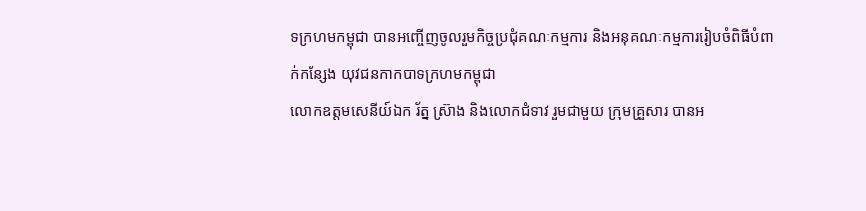ទក្រហមកម្ពុជា បានអញ្ចើញចូលរួមកិច្ចប្រជុំគណៈកម្មការ និងអនុគណៈកម្មការរៀបចំពិធីបំពាក់កន្សែង យុវជនកាកបាទក្រហមកម្ពុជា
លោកឧត្តមសេនីយ៍ឯក រ័ត្ន ស្រ៊ាង និងលោកជំទាវ រួមជាមួយ ក្រុមគ្រួសារ បានអ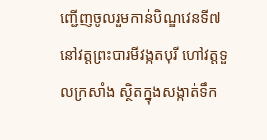ញ្ជើញចូលរួមកាន់បិណ្ឌវេនទី៧ នៅវត្តព្រះបារមីវង្កតបុរី ហៅវត្តទួលក្រសាំង ស្ថិតក្នុងសង្កាត់ទឹក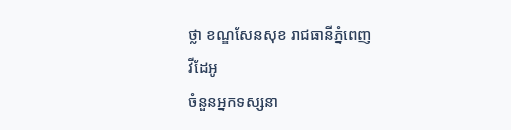ថ្លា ខណ្ឌសែនសុខ រាជធានីភ្នំពេញ
វីដែអូ
ចំនួនអ្នកទស្សនា